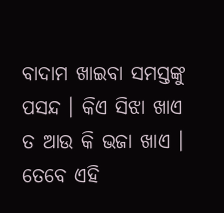ବାଦାମ ଖାଇବା ସମସ୍ତଙ୍କୁ ପସନ୍ଦ । କିଏ ସିଝା ଖାଏ ତ ଆଉ କି ଭଜା ଖାଏ । ତେବେ ଏହି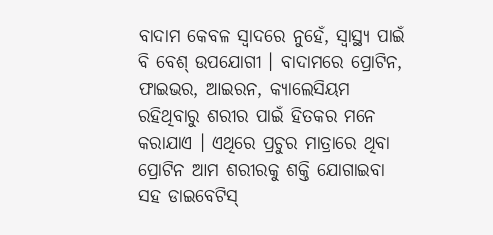ବାଦାମ କେବଳ ସ୍ବାଦରେ ନୁହେଁ, ସ୍ବାସ୍ଥ୍ୟ ପାଇଁ ବି ବେଶ୍ ଉପଯୋଗୀ । ବାଦାମରେ ପ୍ରୋଟିନ, ଫାଇଭର, ଆଇରନ, କ୍ୟାଲେସିୟମ ରହିଥିବାରୁ ଶରୀର ପାଇଁ ହିତକର ମନେ କରାଯାଏ । ଏଥିରେ ପ୍ରଚୁର ମାତ୍ରାରେ ଥିବା ପ୍ରୋଟିନ ଆମ ଶରୀରକୁ ଶକ୍ତି ଯୋଗାଇବା ସହ ଡାଇବେଟିସ୍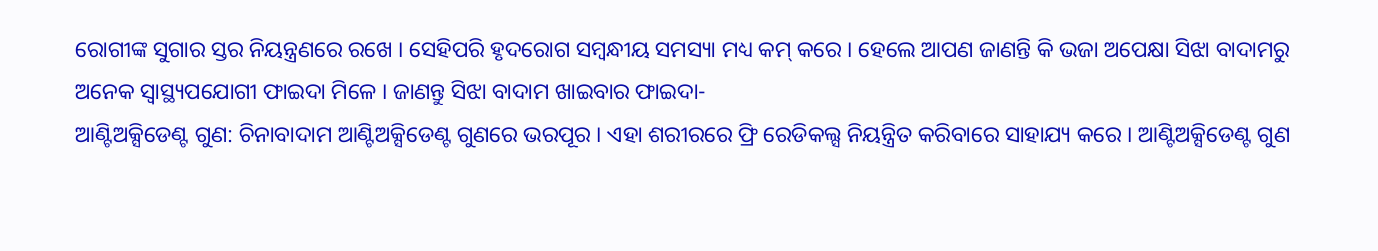ରୋଗୀଙ୍କ ସୁଗାର ସ୍ତର ନିୟନ୍ତ୍ରଣରେ ରଖେ । ସେହିପରି ହୃଦରୋଗ ସମ୍ବନ୍ଧୀୟ ସମସ୍ୟା ମଧ୍ୟ କମ୍ କରେ । ହେଲେ ଆପଣ ଜାଣନ୍ତି କି ଭଜା ଅପେକ୍ଷା ସିଝା ବାଦାମରୁ ଅନେକ ସ୍ବାସ୍ଥ୍ୟପଯୋଗୀ ଫାଇଦା ମିଳେ । ଜାଣନ୍ତୁ ସିଝା ବାଦାମ ଖାଇବାର ଫାଇଦା-
ଆଣ୍ଟିଅକ୍ସିଡେଣ୍ଟ ଗୁଣ: ଚିନାବାଦାମ ଆଣ୍ଟିଅକ୍ସିଡେଣ୍ଟ ଗୁଣରେ ଭରପୂର । ଏହା ଶରୀରରେ ଫ୍ରି ରେଡିକଲ୍ସ ନିୟନ୍ତ୍ରିତ କରିବାରେ ସାହାଯ୍ୟ କରେ । ଆଣ୍ଟିଅକ୍ସିଡେଣ୍ଟ ଗୁଣ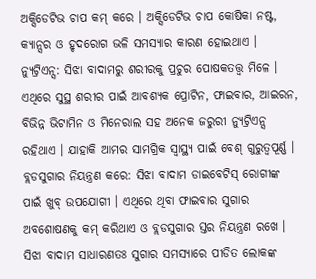ଅକ୍ସିଡେଟିଭ ଚାପ କମ୍ କରେ । ଅକ୍ସିଡେଟିଭ ଚାପ କୋଷିକା ନଷ୍ଟ, କ୍ୟାନ୍ସର ଓ ହୃଦରୋଗ ଭଳି ସମସ୍ୟାର କାରଣ ହୋଇଥାଏ ।
ନ୍ୟୁଟ୍ରିଏନ୍ସ: ସିଝା ବାଦାମରୁ ଶରୀରକୁ ପ୍ରଚୁର ପୋଷକତତ୍ତ୍ବ ମିଳେ । ଏଥିରେ ସୁସ୍ଥ ଶରୀର ପାଇଁ ଆବଶ୍ୟକ ପ୍ରୋଟିନ, ଫାଇବାର, ଆଇରନ, ବିଭିନ୍ନ ଭିଟାମିନ ଓ ମିନେରାଲ ସହ ଅନେକ ଜରୁରୀ ନ୍ୟୁଟ୍ରିଏନ୍ସ ରହିଥାଏ । ଯାହାକି ଆମର ସାମଗ୍ରିକ ସ୍ବାସ୍ଥ୍ୟ ପାଇଁ ବେଶ୍ ଗୁରୁତ୍ବପୂର୍ଣ୍ଣ ।
ବ୍ଲଡସୁଗାର ନିୟନ୍ତ୍ରଣ କରେ: ସିଝା ବାଦାମ ଡାଇବେଟିସ୍ ରୋଗୀଙ୍କ ପାଇଁ ଖୁବ୍ ଉପଯୋଗୀ । ଏଥିରେ ଥିବା ଫାଇବାର ସୁଗାର ଅବଶୋଷଣକୁ କମ୍ କରିଥାଏ ଓ ବ୍ଲଡସୁଗାର ସ୍ତର ନିୟନ୍ତ୍ରଣ ରଖେ । ସିଝା ବାଦାମ ସାଧାରଣତଃ ସୁଗାର ସମସ୍ୟାରେ ପୀଡିତ ଲୋକଙ୍କ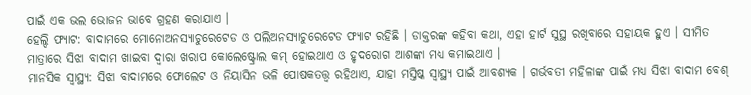ପାଇଁ ଏକ ଭଲ ଭୋଜନ ଭାବେ ଗ୍ରହଣ କରାଯାଏ ।
ହେଲ୍ଦି ଫ୍ୟାଟ: ବାଦାମରେ ମୋନୋଅନସ୍ୟାଚୁରେଟେଡ ଓ ପଲିଅନସ୍ୟାଚୁରେଟେଡ ଫ୍ୟାଟ ରହିଛି । ଡାକ୍ତରଙ୍କ କହିବା କଥା, ଏହା ହାର୍ଟ ସୁସ୍ଥ ରଖିବାରେ ସହାୟକ ହୁଏ । ସୀମିତ ମାତ୍ରାରେ ସିଝା ବାଦାମ ଖାଇବା ଦ୍ବାରା ଖରାପ କୋଲେଷ୍ଟ୍ରୋଲ କମ୍ ହୋଇଥାଏ ଓ ହୃଦରୋଗ ଆଶଙ୍କା ମଧ୍ୟ କମାଇଥାଏ ।
ମାନସିକ ସ୍ବାସ୍ଥ୍ୟ: ସିଝା ବାଦାମରେ ଫୋଲେଟ ଓ ନିୟାସିନ ଭଳି ପୋଷକତତ୍ତ୍ବ ରହିଥାଏ, ଯାହା ମସ୍ତିଷ୍କ ସ୍ବାସ୍ଥ୍ୟ ପାଇଁ ଆବଶ୍ୟକ । ଗର୍ଭବତୀ ମହିଳାଙ୍କ ପାଇଁ ମଧ୍ୟ ସିଝା ବାଦାମ ବେଶ୍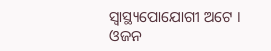ସ୍ବାସ୍ଥ୍ୟପୋଯୋଗୀ ଅଟେ ।
ଓଜନ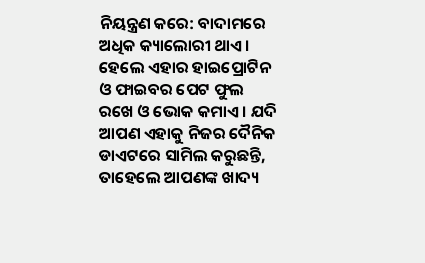ନିୟନ୍ତ୍ରଣ କରେ: ବାଦାମରେ ଅଧିକ କ୍ୟାଲୋରୀ ଥାଏ । ହେଲେ ଏହାର ହାଇପ୍ରୋଟିନ ଓ ଫାଇବର ପେଟ ଫୁଲ ରଖେ ଓ ଭୋକ କମାଏ । ଯଦି ଆପଣ ଏହାକୁ ନିଜର ଦୈନିକ ଡାଏଟରେ ସାମିଲ କରୁଛନ୍ତି, ତାହେଲେ ଆପଣଙ୍କ ଖାଦ୍ୟ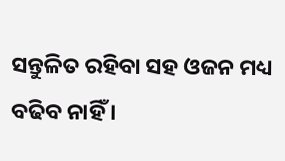ସନ୍ତୁଳିତ ରହିବା ସହ ଓଜନ ମଧ୍ୟ ବଢିବ ନାହିଁ ।